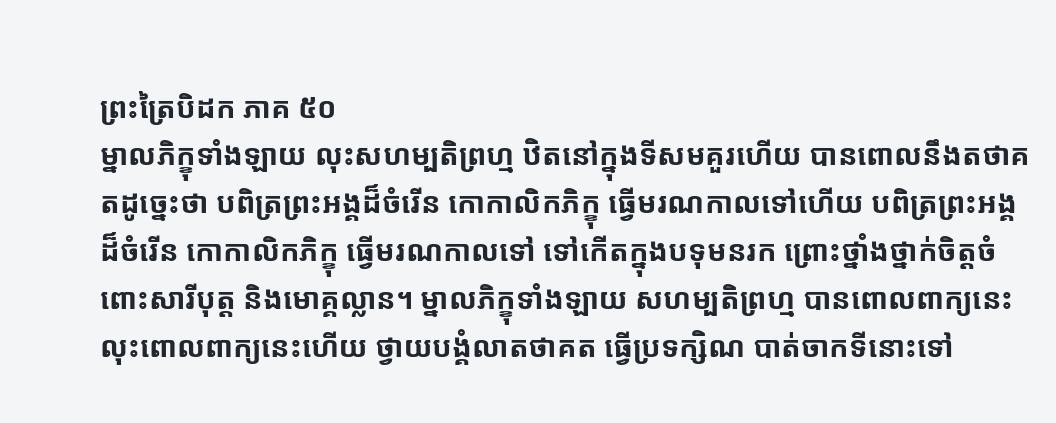ព្រះត្រៃបិដក ភាគ ៥០
ម្នាលភិក្ខុទាំងឡាយ លុះសហម្បតិព្រហ្ម ឋិតនៅក្នុងទីសមគួរហើយ បានពោលនឹងតថាគតដូច្នេះថា បពិត្រព្រះអង្គដ៏ចំរើន កោកាលិកភិក្ខុ ធ្វើមរណកាលទៅហើយ បពិត្រព្រះអង្គដ៏ចំរើន កោកាលិកភិក្ខុ ធ្វើមរណកាលទៅ ទៅកើតក្នុងបទុមនរក ព្រោះថ្នាំងថ្នាក់ចិត្តចំពោះសារីបុត្ត និងមោគ្គល្លាន។ ម្នាលភិក្ខុទាំងឡាយ សហម្បតិព្រហ្ម បានពោលពាក្យនេះ លុះពោលពាក្យនេះហើយ ថ្វាយបង្គំលាតថាគត ធ្វើប្រទក្សិណ បាត់ចាកទីនោះទៅ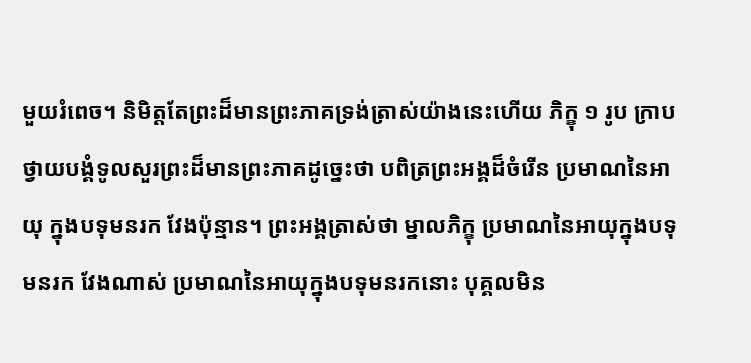មួយរំពេច។ និមិត្តតែព្រះដ៏មានព្រះភាគទ្រង់ត្រាស់យ៉ាងនេះហើយ ភិក្ខុ ១ រូប ក្រាបថ្វាយបង្គំទូលសួរព្រះដ៏មានព្រះភាគដូច្នេះថា បពិត្រព្រះអង្គដ៏ចំរើន ប្រមាណនៃអាយុ ក្នុងបទុមនរក វែងប៉ុន្មាន។ ព្រះអង្គត្រាស់ថា ម្នាលភិក្ខុ ប្រមាណនៃអាយុក្នុងបទុមនរក វែងណាស់ ប្រមាណនៃអាយុក្នុងបទុមនរកនោះ បុគ្គលមិន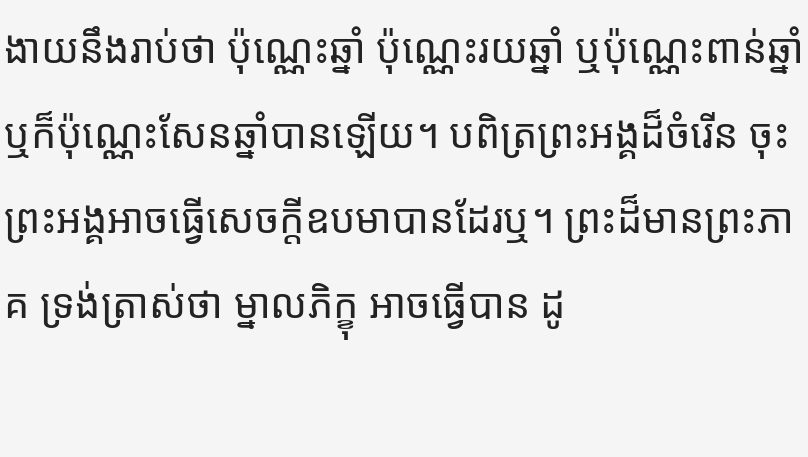ងាយនឹងរាប់ថា ប៉ុណ្ណេះឆ្នាំ ប៉ុណ្ណេះរយឆ្នាំ ឬប៉ុណ្ណេះពាន់ឆ្នាំ ឬក៏ប៉ុណ្ណេះសែនឆ្នាំបានឡើយ។ បពិត្រព្រះអង្គដ៏ចំរើន ចុះព្រះអង្គអាចធ្វើសេចក្តីឧបមាបានដែរឬ។ ព្រះដ៏មានព្រះភាគ ទ្រង់ត្រាស់ថា ម្នាលភិក្ខុ អាចធ្វើបាន ដូ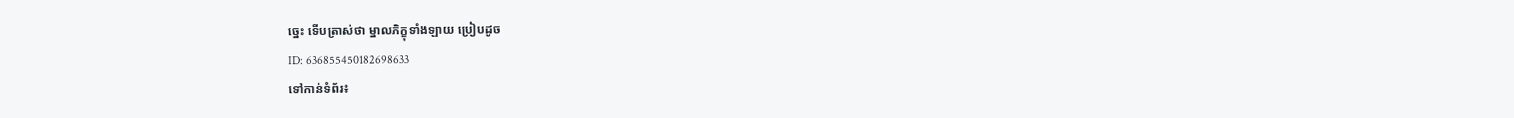ច្នេះ ទើបត្រាស់ថា ម្នាលភិក្ខុទាំងឡាយ ប្រៀបដូច
ID: 636855450182698633
ទៅកាន់ទំព័រ៖